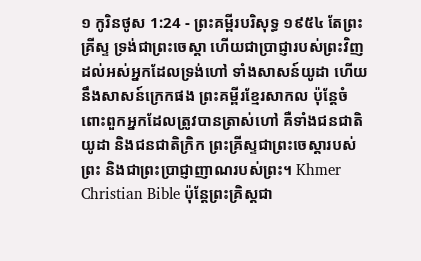១ កូរិនថូស 1:24 - ព្រះគម្ពីរបរិសុទ្ធ ១៩៥៤ តែព្រះគ្រីស្ទ ទ្រង់ជាព្រះចេស្តា ហើយជាប្រាជ្ញារបស់ព្រះវិញ ដល់អស់អ្នកដែលទ្រង់ហៅ ទាំងសាសន៍យូដា ហើយនឹងសាសន៍ក្រេកផង ព្រះគម្ពីរខ្មែរសាកល ប៉ុន្តែចំពោះពួកអ្នកដែលត្រូវបានត្រាស់ហៅ គឺទាំងជនជាតិយូដា និងជនជាតិក្រិក ព្រះគ្រីស្ទជាព្រះចេស្ដារបស់ព្រះ និងជាព្រះប្រាជ្ញាញាណរបស់ព្រះ។ Khmer Christian Bible ប៉ុន្ដែព្រះគ្រិស្ដជា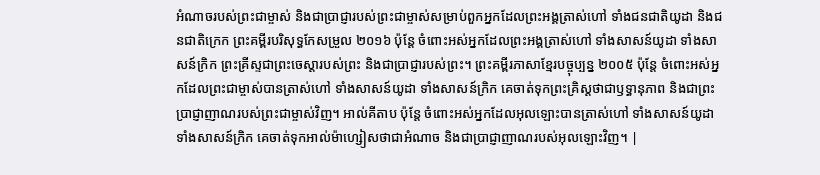អំណាចរបស់ព្រះជាម្ចាស់ និងជាប្រាជ្ញារបស់ព្រះជាម្ចាស់សម្រាប់ពួកអ្នកដែលព្រះអង្គត្រាស់ហៅ ទាំងជនជាតិយូដា និងជនជាតិក្រេក ព្រះគម្ពីរបរិសុទ្ធកែសម្រួល ២០១៦ ប៉ុន្តែ ចំពោះអស់អ្នកដែលព្រះអង្គត្រាស់ហៅ ទាំងសាសន៍យូដា ទាំងសាសន៍ក្រិក ព្រះគ្រីស្ទជាព្រះចេស្តារបស់ព្រះ និងជាប្រាជ្ញារបស់ព្រះ។ ព្រះគម្ពីរភាសាខ្មែរបច្ចុប្បន្ន ២០០៥ ប៉ុន្តែ ចំពោះអស់អ្នកដែលព្រះជាម្ចាស់បានត្រាស់ហៅ ទាំងសាសន៍យូដា ទាំងសាសន៍ក្រិក គេចាត់ទុកព្រះគ្រិស្តថាជាឫទ្ធានុភាព និងជាព្រះប្រាជ្ញាញាណរបស់ព្រះជាម្ចាស់វិញ។ អាល់គីតាប ប៉ុន្ដែ ចំពោះអស់អ្នកដែលអុលឡោះបានត្រាស់ហៅ ទាំងសាសន៍យូដាទាំងសាសន៍ក្រិក គេចាត់ទុកអាល់ម៉ាហ្សៀសថាជាអំណាច និងជាប្រាជ្ញាញាណរបស់អុលឡោះវិញ។ |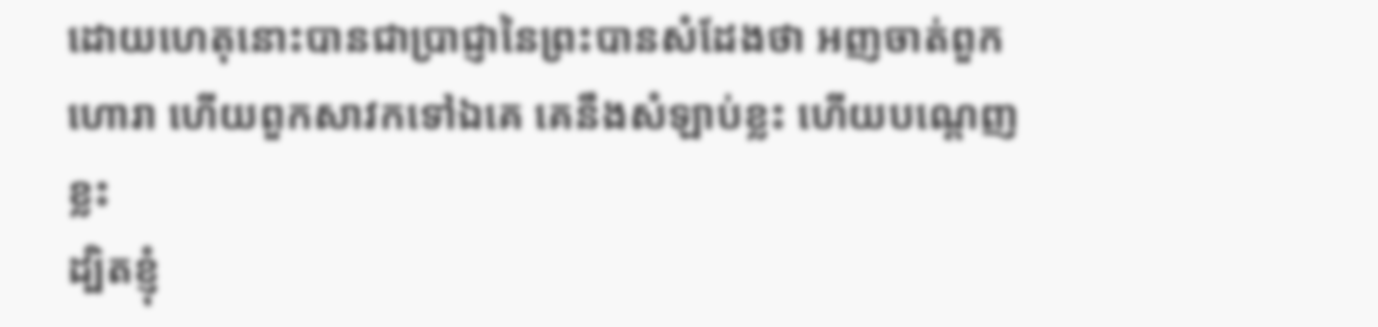ដោយហេតុនោះបានជាប្រាជ្ញានៃព្រះបានសំដែងថា អញចាត់ពួកហោរា ហើយពួកសាវកទៅឯគេ គេនឹងសំឡាប់ខ្លះ ហើយបណ្តេញខ្លះ
ដ្បិតខ្ញុំ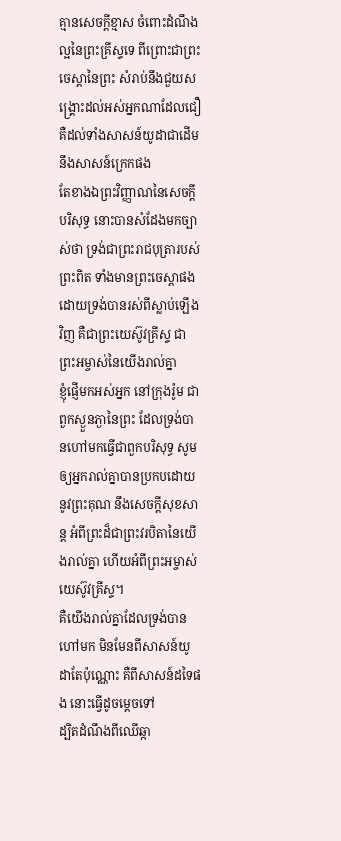គ្មានសេចក្ដីខ្មាស ចំពោះដំណឹងល្អនៃព្រះគ្រីស្ទទេ ពីព្រោះជាព្រះចេស្តានៃព្រះ សំរាប់នឹងជួយសង្គ្រោះដល់អស់អ្នកណាដែលជឿ គឺដល់ទាំងសាសន៍យូដាជាដើម នឹងសាសន៍ក្រេកផង
តែខាងឯព្រះវិញ្ញាណនៃសេចក្ដីបរិសុទ្ធ នោះបានសំដែងមកច្បាស់ថា ទ្រង់ជាព្រះរាជបុត្រារបស់ព្រះពិត ទាំងមានព្រះចេស្តាផង ដោយទ្រង់បានរស់ពីស្លាប់ឡើងវិញ គឺជាព្រះយេស៊ូវគ្រីស្ទ ជាព្រះអម្ចាស់នៃយើងរាល់គ្នា
ខ្ញុំផ្ញើមកអស់អ្នក នៅក្រុងរ៉ូម ជាពួកស្ងួនភ្ងានៃព្រះ ដែលទ្រង់បានហៅមកធ្វើជាពួកបរិសុទ្ធ សូមឲ្យអ្នករាល់គ្នាបានប្រកបដោយនូវព្រះគុណ នឹងសេចក្ដីសុខសាន្ត អំពីព្រះដ៏ជាព្រះវរបិតានៃយើងរាល់គ្នា ហើយអំពីព្រះអម្ចាស់យេស៊ូវគ្រីស្ទ។
គឺយើងរាល់គ្នាដែលទ្រង់បានហៅមក មិនមែនពីសាសន៍យូដាតែប៉ុណ្ណោះ គឺពីសាសន៍ដទៃផង នោះធ្វើដូចម្តេចទៅ
ដ្បិតដំណឹងពីឈើឆ្កា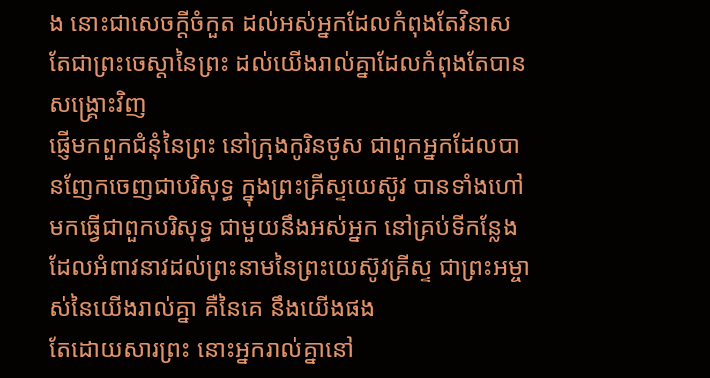ង នោះជាសេចក្ដីចំកួត ដល់អស់អ្នកដែលកំពុងតែវិនាស តែជាព្រះចេស្តានៃព្រះ ដល់យើងរាល់គ្នាដែលកំពុងតែបានសង្គ្រោះវិញ
ផ្ញើមកពួកជំនុំនៃព្រះ នៅក្រុងកូរិនថូស ជាពួកអ្នកដែលបានញែកចេញជាបរិសុទ្ធ ក្នុងព្រះគ្រីស្ទយេស៊ូវ បានទាំងហៅមកធ្វើជាពួកបរិសុទ្ធ ជាមួយនឹងអស់អ្នក នៅគ្រប់ទីកន្លែង ដែលអំពាវនាវដល់ព្រះនាមនៃព្រះយេស៊ូវគ្រីស្ទ ជាព្រះអម្ចាស់នៃយើងរាល់គ្នា គឺនៃគេ នឹងយើងផង
តែដោយសារព្រះ នោះអ្នករាល់គ្នានៅ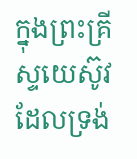ក្នុងព្រះគ្រីស្ទយេស៊ូវ ដែលទ្រង់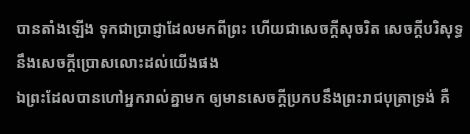បានតាំងឡើង ទុកជាប្រាជ្ញាដែលមកពីព្រះ ហើយជាសេចក្ដីសុចរិត សេចក្ដីបរិសុទ្ធ នឹងសេចក្ដីប្រោសលោះដល់យើងផង
ឯព្រះដែលបានហៅអ្នករាល់គ្នាមក ឲ្យមានសេចក្ដីប្រកបនឹងព្រះរាជបុត្រាទ្រង់ គឺ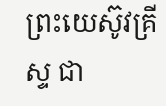ព្រះយេស៊ូវគ្រីស្ទ ជា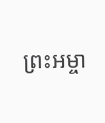ព្រះអម្ចា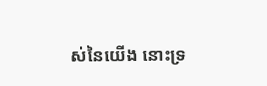ស់នៃយើង នោះទ្រ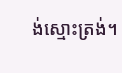ង់ស្មោះត្រង់។